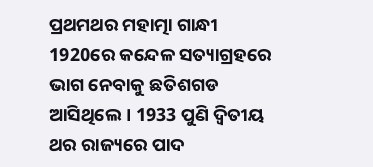ପ୍ରଥମଥର ମହାତ୍ମା ଗାନ୍ଧୀ 1920ରେ କନ୍ଦେଳ ସତ୍ୟାଗ୍ରହରେ ଭାଗ ନେବାକୁ ଛତିଶଗଡ ଆସିଥିଲେ। 1933 ପୁଣି ଦ୍ବିତୀୟ ଥର ରାଜ୍ୟରେ ପାଦ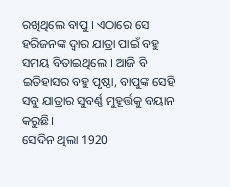ରଖିଥିଲେ ବାପୁ । ଏଠାରେ ସେ ହରିଜନଙ୍କ ଦ୍ବାର ଯାତ୍ରା ପାଇଁ ବହୁ ସମୟ ବିତାଇଥିଲେ । ଆଜି ବି ଇତିହାସର ବହୁ ପୃଷ୍ଠା, ବାପୁଙ୍କ ସେହି ସବୁ ଯାତ୍ରାର ସୁବର୍ଣ୍ଣ ମୁହୂର୍ତ୍ତକୁ ବୟାନ କରୁଛି।
ସେଦିନ ଥିଲା 1920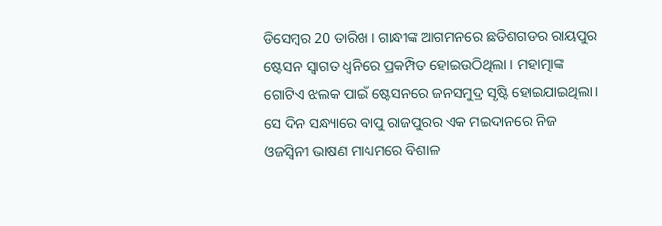ଡିସେମ୍ବର 20 ତାରିଖ । ଗାନ୍ଧୀଙ୍କ ଆଗମନରେ ଛତିଶଗଡର ରାୟପୁର ଷ୍ଟେସନ ସ୍ବାଗତ ଧ୍ବନିରେ ପ୍ରକମ୍ପିତ ହୋଇଉଠିଥିଲା । ମହାତ୍ମାଙ୍କ ଗୋଟିଏ ଝଲକ ପାଇଁ ଷ୍ଟେସନରେ ଜନସମୁଦ୍ର ସୃଷ୍ଟି ହୋଇଯାଇଥିଲା। ସେ ଦିନ ସନ୍ଧ୍ୟାରେ ବାପୁ ରାଜପୁରର ଏକ ମଇଦାନରେ ନିଜ ଓଜସ୍ବିନୀ ଭାଷଣ ମାଧ୍ୟମରେ ବିଶାଳ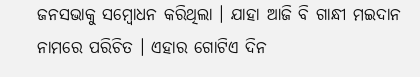ଜନସଭାକୁ ସମ୍ବୋଧନ କରିଥିଲା । ଯାହା ଆଜି ବି ଗାନ୍ଧୀ ମଇଦାନ ନାମରେ ପରିଚିତ । ଏହାର ଗୋଟିଏ ଦିନ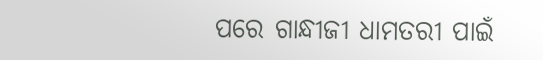ପରେ ଗାନ୍ଧୀଜୀ ଧାମତରୀ ପାଇଁ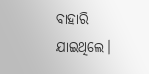ବାହାରି ଯାଇଥିଲେ।